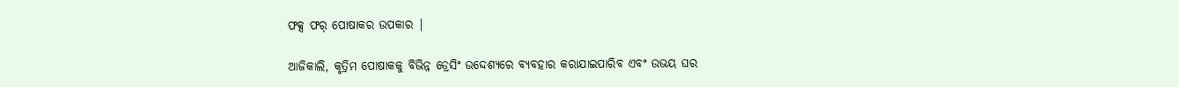ଫକ୍ସ ଫର୍ ପୋଷାକର ଉପକାର |

ଆଜିକାଲି, କୃତ୍ରିମ ପୋଷାକକୁ ବିଭିନ୍ନ ଡ୍ରେସିଂ ଉଦ୍ଦେଶ୍ୟରେ ବ୍ୟବହାର କରାଯାଇପାରିବ ଏବଂ ଉଭୟ ଘର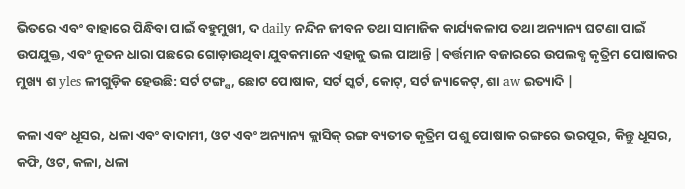ଭିତରେ ଏବଂ ବାହାରେ ପିନ୍ଧିବା ପାଇଁ ବହୁମୁଖୀ, ଦ daily ନନ୍ଦିନ ଜୀବନ ତଥା ସାମାଜିକ କାର୍ଯ୍ୟକଳାପ ତଥା ଅନ୍ୟାନ୍ୟ ଘଟଣା ପାଇଁ ଉପଯୁକ୍ତ, ଏବଂ ନୂତନ ଧାରା ପଛରେ ଗୋଡ଼ାଉଥିବା ଯୁବକମାନେ ଏହାକୁ ଭଲ ପାଆନ୍ତି |ବର୍ତ୍ତମାନ ବଜାରରେ ଉପଲବ୍ଧ କୃତ୍ରିମ ପୋଷାକର ମୁଖ୍ୟ ଶ yles ଳୀଗୁଡ଼ିକ ହେଉଛି: ସର୍ଟ ଟଙ୍ଗ୍ସ, ଛୋଟ ପୋଷାକ, ସର୍ଟ ସ୍କର୍ଟ, କୋଟ୍, ସର୍ଟ ଜ୍ୟାକେଟ୍, ଶା aw ଇତ୍ୟାଦି |

କଳା ଏବଂ ଧୂସର, ଧଳା ଏବଂ ବାଦାମୀ, ଓଟ ଏବଂ ଅନ୍ୟାନ୍ୟ କ୍ଲାସିକ୍ ରଙ୍ଗ ବ୍ୟତୀତ କୃତ୍ରିମ ପଶୁ ପୋଷାକ ରଙ୍ଗରେ ଭରପୂର, କିନ୍ତୁ ଧୂସର, କଫି, ଓଟ, କଳା, ଧଳା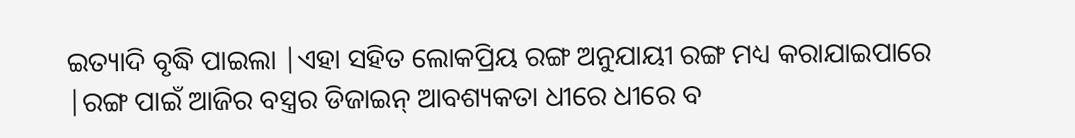ଇତ୍ୟାଦି ବୃଦ୍ଧି ପାଇଲା |ଏହା ସହିତ ଲୋକପ୍ରିୟ ରଙ୍ଗ ଅନୁଯାୟୀ ରଙ୍ଗ ମଧ୍ୟ କରାଯାଇପାରେ |ରଙ୍ଗ ପାଇଁ ଆଜିର ବସ୍ତ୍ରର ଡିଜାଇନ୍ ଆବଶ୍ୟକତା ଧୀରେ ଧୀରେ ବ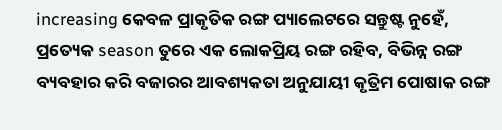increasing କେବଳ ପ୍ରାକୃତିକ ରଙ୍ଗ ପ୍ୟାଲେଟରେ ସନ୍ତୁଷ୍ଟ ନୁହେଁ, ପ୍ରତ୍ୟେକ season ତୁରେ ଏକ ଲୋକପ୍ରିୟ ରଙ୍ଗ ରହିବ, ବିଭିନ୍ନ ରଙ୍ଗ ବ୍ୟବହାର କରି ବଜାରର ଆବଶ୍ୟକତା ଅନୁଯାୟୀ କୃତ୍ରିମ ପୋଷାକ ରଙ୍ଗ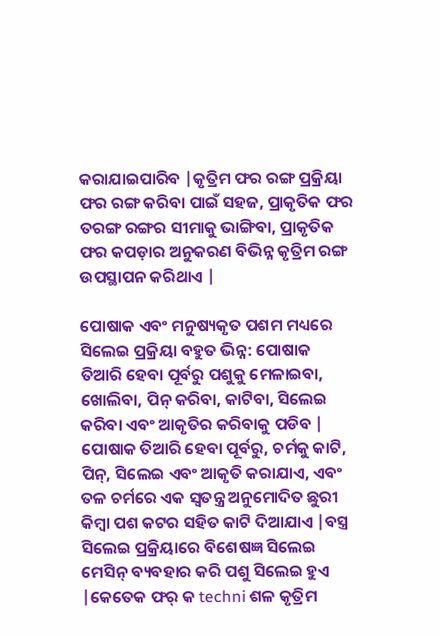କରାଯାଇପାରିବ |କୃତ୍ରିମ ଫର ରଙ୍ଗ ପ୍ରକ୍ରିୟା ଫର ରଙ୍ଗ କରିବା ପାଇଁ ସହଜ, ପ୍ରାକୃତିକ ଫର ତରଙ୍ଗ ରଙ୍ଗର ସୀମାକୁ ଭାଙ୍ଗିବା, ପ୍ରାକୃତିକ ଫର କପଡ଼ାର ଅନୁକରଣ ବିଭିନ୍ନ କୃତ୍ରିମ ରଙ୍ଗ ଉପସ୍ଥାପନ କରିଥାଏ |

ପୋଷାକ ଏବଂ ମନୁଷ୍ୟକୃତ ପଶମ ମଧ୍ୟରେ ସିଲେଇ ପ୍ରକ୍ରିୟା ବହୁତ ଭିନ୍ନ: ପୋଷାକ ତିଆରି ହେବା ପୂର୍ବରୁ ପଶୁକୁ ମେଳାଇବା, ଖୋଲିବା, ପିନ୍ କରିବା, କାଟିବା, ସିଲେଇ କରିବା ଏବଂ ଆକୃତିର କରିବାକୁ ପଡିବ |
ପୋଷାକ ତିଆରି ହେବା ପୂର୍ବରୁ, ଚର୍ମକୁ କାଟି, ପିନ୍, ସିଲେଇ ଏବଂ ଆକୃତି କରାଯାଏ, ଏବଂ ତଳ ଚର୍ମରେ ଏକ ସ୍ୱତନ୍ତ୍ର ଅନୁମୋଦିତ ଛୁରୀ କିମ୍ବା ପଶ କଟର ସହିତ କାଟି ଦିଆଯାଏ |ବସ୍ତ୍ର ସିଲେଇ ପ୍ରକ୍ରିୟାରେ ବିଶେଷଜ୍ଞ ସିଲେଇ ମେସିନ୍ ବ୍ୟବହାର କରି ପଶୁ ସିଲେଇ ହୁଏ |କେତେକ ଫର୍ କ techni ଶଳ କୃତ୍ରିମ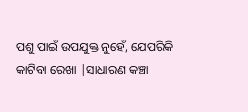ପଶୁ ପାଇଁ ଉପଯୁକ୍ତ ନୁହେଁ, ଯେପରିକି କାଟିବା ରେଖା |ସାଧାରଣ କଞ୍ଚା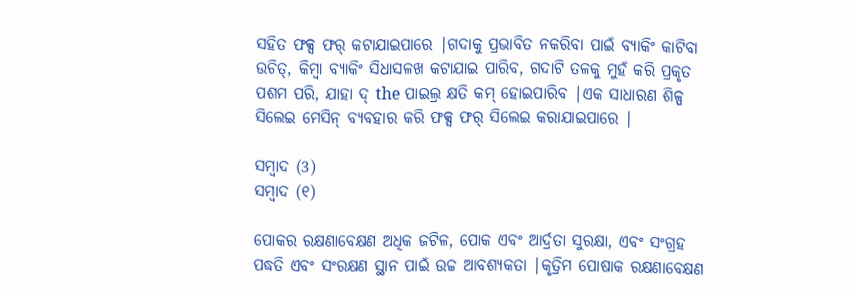ସହିତ ଫକ୍ସ ଫର୍ କଟାଯାଇପାରେ |ଗଦାକୁ ପ୍ରଭାବିତ ନକରିବା ପାଇଁ ବ୍ୟାକିଂ କାଟିବା ଉଚିତ୍, କିମ୍ବା ବ୍ୟାକିଂ ସିଧାସଳଖ କଟାଯାଇ ପାରିବ, ଗଦାଟି ତଳକୁ ମୁହଁ କରି ପ୍ରକୃତ ପଶମ ପରି, ଯାହା ଦ୍ the ପାଇଲ୍ର କ୍ଷତି କମ୍ ହୋଇପାରିବ |ଏକ ସାଧାରଣ ଶିଳ୍ପ ସିଲେଇ ମେସିନ୍ ବ୍ୟବହାର କରି ଫକ୍ସ ଫର୍ ସିଲେଇ କରାଯାଇପାରେ |

ସମ୍ବାଦ (3)
ସମ୍ବାଦ (୧)

ପୋକର ରକ୍ଷଣାବେକ୍ଷଣ ଅଧିକ ଜଟିଳ, ପୋକ ଏବଂ ଆର୍ଦ୍ରତା ସୁରକ୍ଷା, ଏବଂ ସଂଗ୍ରହ ପଦ୍ଧତି ଏବଂ ସଂରକ୍ଷଣ ସ୍ଥାନ ପାଇଁ ଉଚ୍ଚ ଆବଶ୍ୟକତା |କୃତ୍ରିମ ପୋଷାକ ରକ୍ଷଣାବେକ୍ଷଣ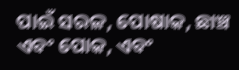ପାଇଁ ସରଳ, ପୋଷାକ, ଛାଞ୍ଚ ଏବଂ ପୋକ, ଏବଂ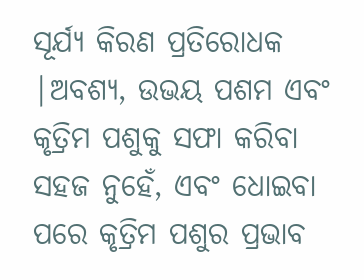ସୂର୍ଯ୍ୟ କିରଣ ପ୍ରତିରୋଧକ |ଅବଶ୍ୟ, ଉଭୟ ପଶମ ଏବଂ କୃତ୍ରିମ ପଶୁକୁ ସଫା କରିବା ସହଜ ନୁହେଁ, ଏବଂ ଧୋଇବା ପରେ କୃତ୍ରିମ ପଶୁର ପ୍ରଭାବ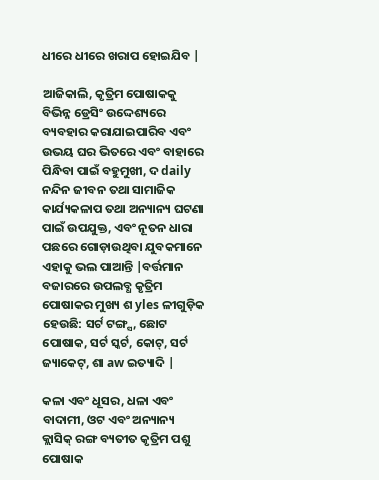ଧୀରେ ଧୀରେ ଖରାପ ହୋଇଯିବ |

ଆଜିକାଲି, କୃତ୍ରିମ ପୋଷାକକୁ ବିଭିନ୍ନ ଡ୍ରେସିଂ ଉଦ୍ଦେଶ୍ୟରେ ବ୍ୟବହାର କରାଯାଇପାରିବ ଏବଂ ଉଭୟ ଘର ଭିତରେ ଏବଂ ବାହାରେ ପିନ୍ଧିବା ପାଇଁ ବହୁମୁଖୀ, ଦ daily ନନ୍ଦିନ ଜୀବନ ତଥା ସାମାଜିକ କାର୍ଯ୍ୟକଳାପ ତଥା ଅନ୍ୟାନ୍ୟ ଘଟଣା ପାଇଁ ଉପଯୁକ୍ତ, ଏବଂ ନୂତନ ଧାରା ପଛରେ ଗୋଡ଼ାଉଥିବା ଯୁବକମାନେ ଏହାକୁ ଭଲ ପାଆନ୍ତି |ବର୍ତ୍ତମାନ ବଜାରରେ ଉପଲବ୍ଧ କୃତ୍ରିମ ପୋଷାକର ମୁଖ୍ୟ ଶ yles ଳୀଗୁଡ଼ିକ ହେଉଛି: ସର୍ଟ ଟଙ୍ଗ୍ସ, ଛୋଟ ପୋଷାକ, ସର୍ଟ ସ୍କର୍ଟ, କୋଟ୍, ସର୍ଟ ଜ୍ୟାକେଟ୍, ଶା aw ଇତ୍ୟାଦି |

କଳା ଏବଂ ଧୂସର, ଧଳା ଏବଂ ବାଦାମୀ, ଓଟ ଏବଂ ଅନ୍ୟାନ୍ୟ କ୍ଲାସିକ୍ ରଙ୍ଗ ବ୍ୟତୀତ କୃତ୍ରିମ ପଶୁ ପୋଷାକ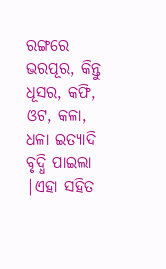ରଙ୍ଗରେ ଭରପୂର, କିନ୍ତୁ ଧୂସର, କଫି, ଓଟ, କଳା, ଧଳା ଇତ୍ୟାଦି ବୃଦ୍ଧି ପାଇଲା |ଏହା ସହିତ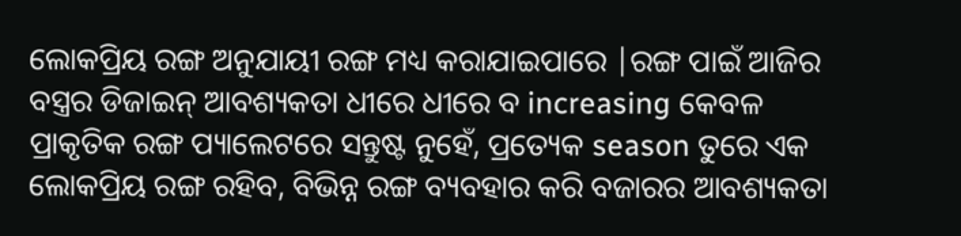ଲୋକପ୍ରିୟ ରଙ୍ଗ ଅନୁଯାୟୀ ରଙ୍ଗ ମଧ୍ୟ କରାଯାଇପାରେ |ରଙ୍ଗ ପାଇଁ ଆଜିର ବସ୍ତ୍ରର ଡିଜାଇନ୍ ଆବଶ୍ୟକତା ଧୀରେ ଧୀରେ ବ increasing କେବଳ ପ୍ରାକୃତିକ ରଙ୍ଗ ପ୍ୟାଲେଟରେ ସନ୍ତୁଷ୍ଟ ନୁହେଁ, ପ୍ରତ୍ୟେକ season ତୁରେ ଏକ ଲୋକପ୍ରିୟ ରଙ୍ଗ ରହିବ, ବିଭିନ୍ନ ରଙ୍ଗ ବ୍ୟବହାର କରି ବଜାରର ଆବଶ୍ୟକତା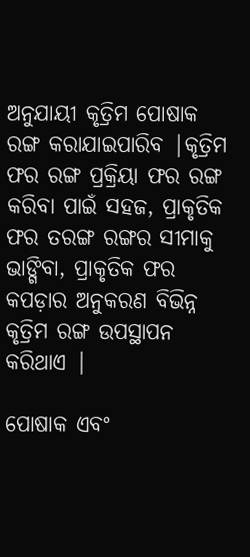ଅନୁଯାୟୀ କୃତ୍ରିମ ପୋଷାକ ରଙ୍ଗ କରାଯାଇପାରିବ |କୃତ୍ରିମ ଫର ରଙ୍ଗ ପ୍ରକ୍ରିୟା ଫର ରଙ୍ଗ କରିବା ପାଇଁ ସହଜ, ପ୍ରାକୃତିକ ଫର ତରଙ୍ଗ ରଙ୍ଗର ସୀମାକୁ ଭାଙ୍ଗିବା, ପ୍ରାକୃତିକ ଫର କପଡ଼ାର ଅନୁକରଣ ବିଭିନ୍ନ କୃତ୍ରିମ ରଙ୍ଗ ଉପସ୍ଥାପନ କରିଥାଏ |

ପୋଷାକ ଏବଂ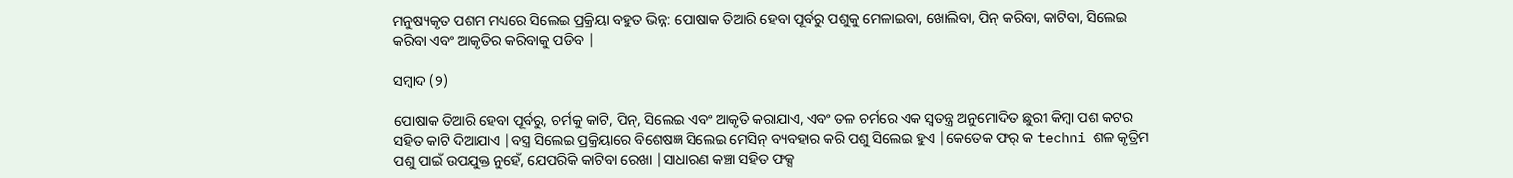ମନୁଷ୍ୟକୃତ ପଶମ ମଧ୍ୟରେ ସିଲେଇ ପ୍ରକ୍ରିୟା ବହୁତ ଭିନ୍ନ: ପୋଷାକ ତିଆରି ହେବା ପୂର୍ବରୁ ପଶୁକୁ ମେଳାଇବା, ଖୋଲିବା, ପିନ୍ କରିବା, କାଟିବା, ସିଲେଇ କରିବା ଏବଂ ଆକୃତିର କରିବାକୁ ପଡିବ |

ସମ୍ବାଦ (୨)

ପୋଷାକ ତିଆରି ହେବା ପୂର୍ବରୁ, ଚର୍ମକୁ କାଟି, ପିନ୍, ସିଲେଇ ଏବଂ ଆକୃତି କରାଯାଏ, ଏବଂ ତଳ ଚର୍ମରେ ଏକ ସ୍ୱତନ୍ତ୍ର ଅନୁମୋଦିତ ଛୁରୀ କିମ୍ବା ପଶ କଟର ସହିତ କାଟି ଦିଆଯାଏ |ବସ୍ତ୍ର ସିଲେଇ ପ୍ରକ୍ରିୟାରେ ବିଶେଷଜ୍ଞ ସିଲେଇ ମେସିନ୍ ବ୍ୟବହାର କରି ପଶୁ ସିଲେଇ ହୁଏ |କେତେକ ଫର୍ କ techni ଶଳ କୃତ୍ରିମ ପଶୁ ପାଇଁ ଉପଯୁକ୍ତ ନୁହେଁ, ଯେପରିକି କାଟିବା ରେଖା |ସାଧାରଣ କଞ୍ଚା ସହିତ ଫକ୍ସ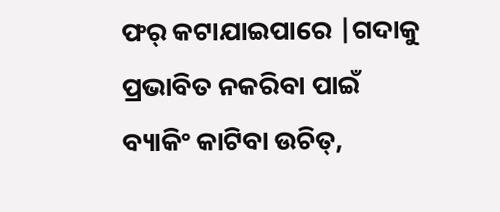ଫର୍ କଟାଯାଇପାରେ |ଗଦାକୁ ପ୍ରଭାବିତ ନକରିବା ପାଇଁ ବ୍ୟାକିଂ କାଟିବା ଉଚିତ୍,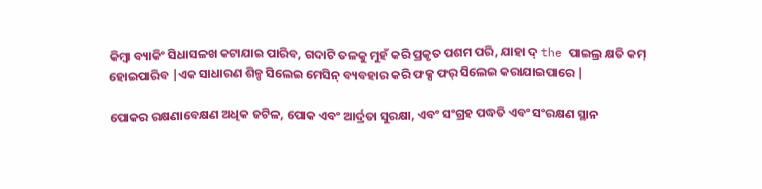କିମ୍ବା ବ୍ୟାକିଂ ସିଧାସଳଖ କଟାଯାଇ ପାରିବ, ଗଦାଟି ତଳକୁ ମୁହଁ କରି ପ୍ରକୃତ ପଶମ ପରି, ଯାହା ଦ୍ the ପାଇଲ୍ର କ୍ଷତି କମ୍ ହୋଇପାରିବ |ଏକ ସାଧାରଣ ଶିଳ୍ପ ସିଲେଇ ମେସିନ୍ ବ୍ୟବହାର କରି ଫକ୍ସ ଫର୍ ସିଲେଇ କରାଯାଇପାରେ |

ପୋକର ରକ୍ଷଣାବେକ୍ଷଣ ଅଧିକ ଜଟିଳ, ପୋକ ଏବଂ ଆର୍ଦ୍ରତା ସୁରକ୍ଷା, ଏବଂ ସଂଗ୍ରହ ପଦ୍ଧତି ଏବଂ ସଂରକ୍ଷଣ ସ୍ଥାନ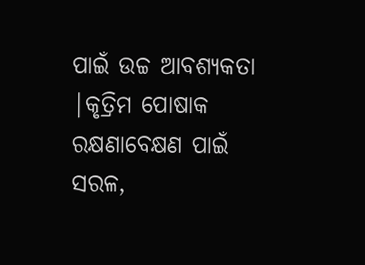ପାଇଁ ଉଚ୍ଚ ଆବଶ୍ୟକତା |କୃତ୍ରିମ ପୋଷାକ ରକ୍ଷଣାବେକ୍ଷଣ ପାଇଁ ସରଳ,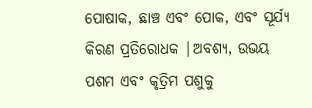ପୋଷାକ, ଛାଞ୍ଚ ଏବଂ ପୋକ, ଏବଂ ସୂର୍ଯ୍ୟ କିରଣ ପ୍ରତିରୋଧକ |ଅବଶ୍ୟ, ଉଭୟ ପଶମ ଏବଂ କୃତ୍ରିମ ପଶୁକୁ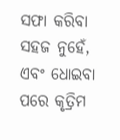ସଫା କରିବା ସହଜ ନୁହେଁ, ଏବଂ ଧୋଇବା ପରେ କୃତ୍ରିମ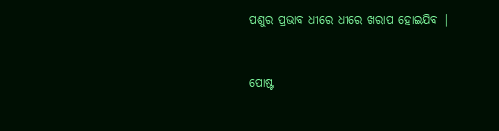ପଶୁର ପ୍ରଭାବ ଧୀରେ ଧୀରେ ଖରାପ ହୋଇଯିବ |


ପୋଷ୍ଟ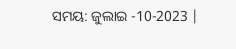ସମୟ: ଜୁଲାଇ -10-2023 |